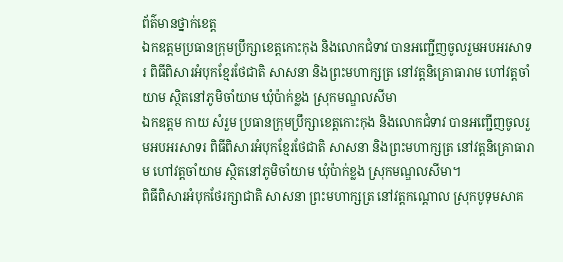ព័ត៌មានថ្នាក់ខេត្ត
ឯកឧត្តមប្រធានក្រុមប្រឹក្សាខេត្តកោះកុង និងលោកជំទាវ បានអញ្ជើញចូលរួមអបអរសាទរ ពិធីពិសារអំបុកខ្មែរថែជាតិ សាសនា និងព្រះមហាក្សត្រ នៅវត្តនិគ្រោធារាម ហៅវត្តចាំយាម ស្ថិតនៅភូមិចាំយាម ឃុំប៉ាក់ខ្លង ស្រុកមណ្ឌលសីមា
ឯកឧត្តម កាយ សំរួម ប្រធានក្រុមប្រឹក្សាខេត្តកោះកុង និងលោកជំទាវ បានអញ្ជើញចូលរួមអបអរសាទរ ពិធីពិសារអំបុកខ្មែរថែជាតិ សាសនា និងព្រះមហាក្សត្រ នៅវត្តនិគ្រោធារាម ហៅវត្តចាំយាម ស្ថិតនៅភូមិចាំយាម ឃុំប៉ាក់ខ្លង ស្រុកមណ្ឌលសីមា។
ពិធីពិសារអំបុកថែរក្សាជាតិ សាសនា ព្រះមហាក្សត្រ នៅវត្តកណ្តោល ស្រុកបូទុមសាគ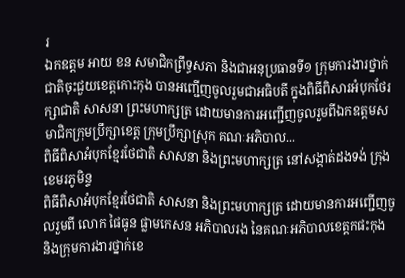រ
ឯកឧត្តម អាយ ខន សមាជិកព្រឹទ្ធសភា និងជាអនុប្រធានទី១ ក្រុមការងារថ្នាក់ជាតិចុះជួយខេត្តកោះកុង បានអញ្ជើញចូលរួមជាអធិបតី ក្នុងពិធីពិសារអំបុកថែរក្សាជាតិ សាសនា ព្រះមហាក្សត្រ ដោយមានការអញ្ជើញចូលរួមពីឯកឧត្តមសមាជិកក្រុមប្រឹក្សាខេត្ត ក្រុមប្រឹក្សាស្រុក គណៈអភិបាល...
ពិធីពិសាអំបុកខ្មែរថែជាតិ សាសនា និងព្រះមហាក្សត្រ នៅសង្កាត់ដងទង់ ក្រុងខេមរភូមិន្ទ
ពិធីពិសាអំបុកខ្មែរថែជាតិ សាសនា និងព្រះមហាក្សត្រ ដោយមានការអញ្ជើញចូលរួមពី លោក ផៃធូន ផ្លាមកេសន អភិបាលរង នៃគណៈអភិបាលខេត្តកផះកុង និងក្រុមការងារថ្នាក់ខេ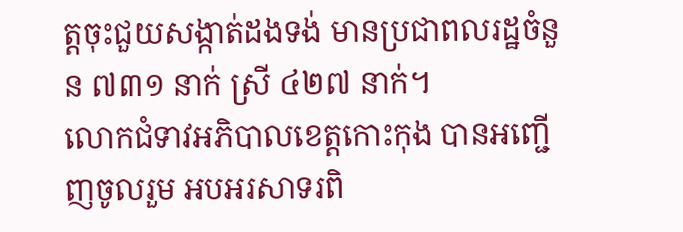ត្តចុះជួយសង្កាត់ដងទង់ មានប្រជាពលរដ្ឋចំនួន ៧៣១ នាក់ ស្រី ៤២៧ នាក់។
លោកជំទាវអភិបាលខេត្តកោះកុង បានអញ្ជើញចូលរួម អបអរសាទរពិ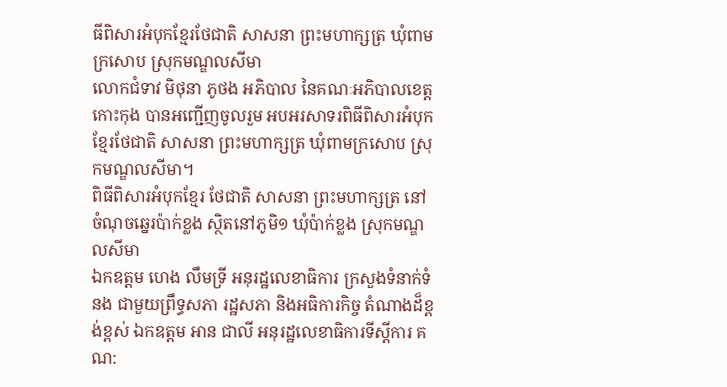ធីពិសារអំបុកខ្មែរថែជាតិ សាសនា ព្រះមហាក្សត្រ ឃុំពាមក្រសោប ស្រុកមណ្ឌលសីមា
លោកជំទាវ មិថុនា ភូថង អភិបាល នៃគណៈអភិបាលខេត្តកោះកុង បានអញ្ជើញចូលរួម អបអរសាទរពិធីពិសារអំបុកខ្មែរថែជាតិ សាសនា ព្រះមហាក្សត្រ ឃុំពាមក្រសោប ស្រុកមណ្ឌលសីមា។
ពិធីពិសារអំបុកខ្មែរ ថែជាតិ សាសនា ព្រះមហាក្សត្រ នៅចំណុចឆ្នេរប៉ាក់ខ្លង ស្ថិតនៅភូមិ១ ឃុំប៉ាក់ខ្លង ស្រុកមណ្ឌលសីមា
ឯកឧត្តម ហេង លឹមទ្រី អនុរដ្ឋលេខាធិការ ក្រសួងទំនាក់ទំនង ជាមួយព្រឹទ្ធសភា រដ្ឋសភា និងអធិការកិច្ច តំណាងដ៏ខ្ពង់ខ្ពស់ ឯកឧត្តម អាន ជាលី អនុរដ្ឋលេខាធិការទីស្តីការ គណ: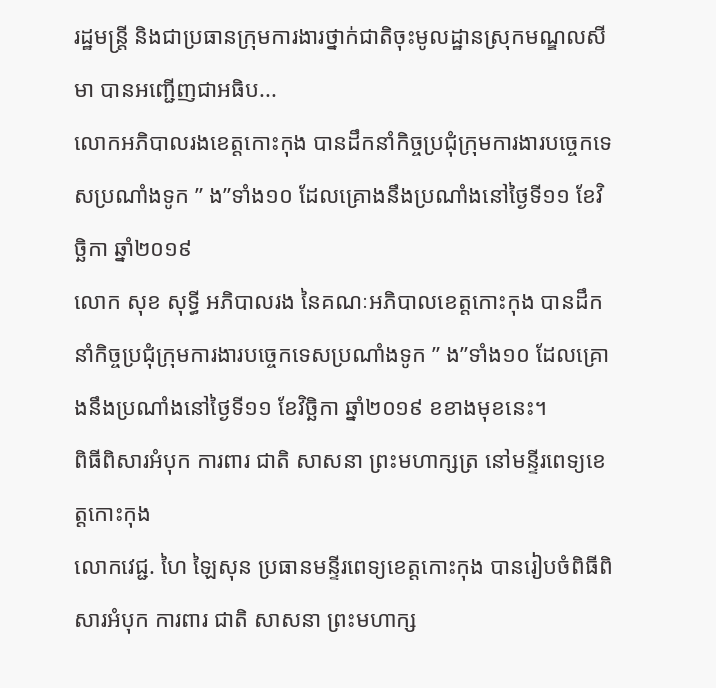រដ្ឋមន្រ្តី និងជាប្រធានក្រុមការងារថ្នាក់ជាតិចុះមូលដ្ឋានស្រុកមណ្ឌលសីមា បានអញ្ជើញជាអធិប...
លោកអភិបាលរងខេត្តកោះកុង បានដឹកនាំកិច្ចប្រជុំក្រុមការងារបច្ចេកទេសប្រណាំងទូក ” ង”ទាំង១០ ដែលគ្រោងនឹងប្រណាំងនៅថ្ងៃទី១១ ខែវិច្ឆិកា ឆ្នាំ២០១៩
លោក សុខ សុទ្ធី អភិបាលរង នៃគណៈអភិបាលខេត្តកោះកុង បានដឹកនាំកិច្ចប្រជុំក្រុមការងារបច្ចេកទេសប្រណាំងទូក ” ង”ទាំង១០ ដែលគ្រោងនឹងប្រណាំងនៅថ្ងៃទី១១ ខែវិច្ឆិកា ឆ្នាំ២០១៩ ខខាងមុខនេះ។
ពិធីពិសារអំបុក ការពារ ជាតិ សាសនា ព្រះមហាក្សត្រ នៅមន្ទីរពេទ្យខេត្តកោះកុង
លោកវេជ្ជ. ហៃ ឡៃសុន ប្រធានមន្ទីរពេទ្យខេត្តកោះកុង បានរៀបចំពិធីពិសារអំបុក ការពារ ជាតិ សាសនា ព្រះមហាក្ស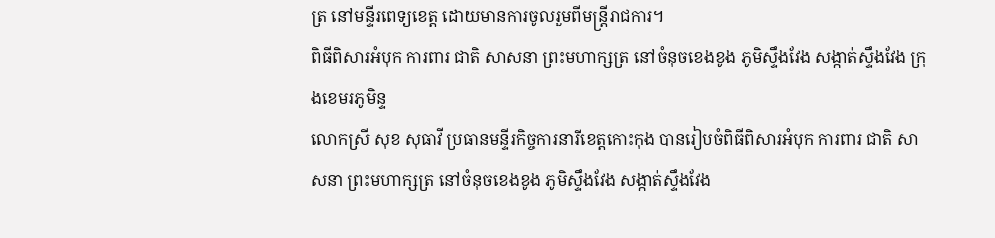ត្រ នៅមន្ទីរពេទ្យខេត្ត ដោយមានការចូលរួមពីមន្ត្រីរាជការ។
ពិធីពិសារអំបុក ការពារ ជាតិ សាសនា ព្រះមហាក្សត្រ នៅចំនុចខេងខូង ភូមិស្ទឹងវែង សង្កាត់ស្ទឹងវែង ក្រុងខេមរភូមិន្ទ
លោកស្រី សុខ សុធាវី ប្រធានមន្ទីរកិច្ចការនារីខេត្តកោះកុង បានរៀបចំពិធីពិសារអំបុក ការពារ ជាតិ សាសនា ព្រះមហាក្សត្រ នៅចំនុចខេងខូង ភូមិស្ទឹងវែង សង្កាត់ស្ទឹងវែង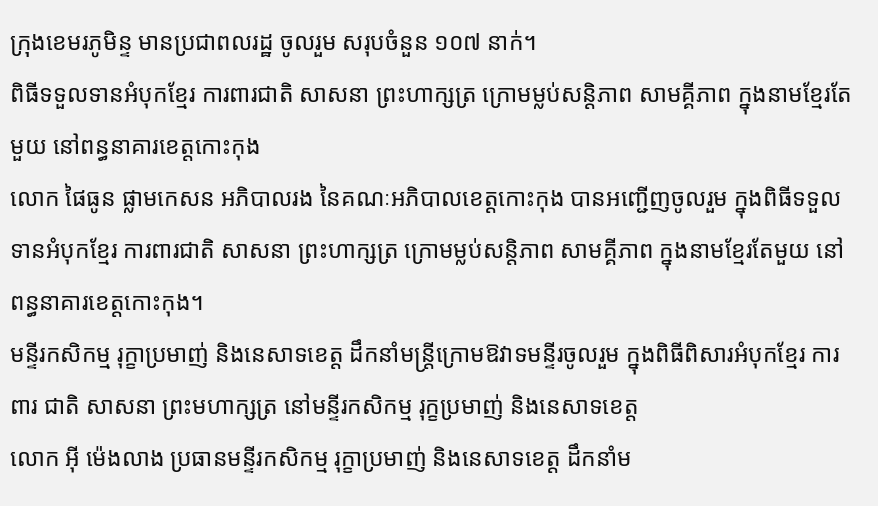ក្រុងខេមរភូមិន្ទ មានប្រជាពលរដ្ឋ ចូលរួម សរុបចំនួន ១០៧ នាក់។
ពិធីទទួលទានអំបុកខ្មែរ ការពារជាតិ សាសនា ព្រះហាក្សត្រ ក្រោមម្លប់សន្តិភាព សាមគ្គីភាព ក្នុងនាមខ្មែរតែមួយ នៅពន្ធនាគារខេត្តកោះកុង
លោក ផៃធូន ផ្លាមកេសន អភិបាលរង នៃគណៈអភិបាលខេត្តកោះកុង បានអញ្ជើញចូលរួម ក្នុងពិធីទទួលទានអំបុកខ្មែរ ការពារជាតិ សាសនា ព្រះហាក្សត្រ ក្រោមម្លប់សន្តិភាព សាមគ្គីភាព ក្នុងនាមខ្មែរតែមួយ នៅពន្ធនាគារខេត្តកោះកុង។
មន្ទីរកសិកម្ម រុក្ខាប្រមាញ់ និងនេសាទខេត្ត ដឹកនាំមន្រ្តីក្រោមឱវាទមន្ទីរចូលរួម ក្នុងពិធីពិសារអំបុកខ្មែរ ការពារ ជាតិ សាសនា ព្រះមហាក្សត្រ នៅមន្ទីរកសិកម្ម រុក្ខប្រមាញ់ និងនេសាទខេត្ត
លោក អ៊ី ម៉េងលាង ប្រធានមន្ទីរកសិកម្ម រុក្ខាប្រមាញ់ និងនេសាទខេត្ត ដឹកនាំម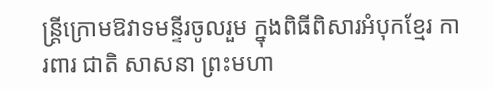ន្រ្តីក្រោមឱវាទមន្ទីរចូលរួម ក្នុងពិធីពិសារអំបុកខ្មែរ ការពារ ជាតិ សាសនា ព្រះមហា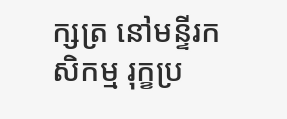ក្សត្រ នៅមន្ទីរកសិកម្ម រុក្ខប្រ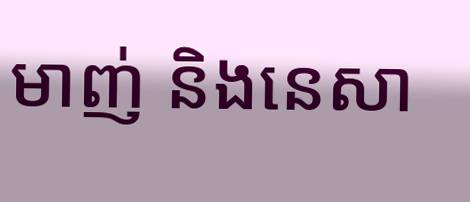មាញ់ និងនេសា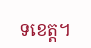ទខេត្ត។